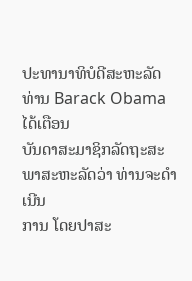ປະທານາທິບໍດີສະຫະລັດ ທ່ານ Barack Obama ໄດ້ເຕືອນ
ບັນດາສະມາຊິກລັດຖະສະພາສະຫະລັດວ່າ ທ່ານຈະດໍາເນີນ
ການ ໂດຍປາສະ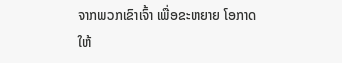ຈາກພວກເຂົາເຈົ້າ ເພື່ອຂະຫຍາຍ ໂອກາດ
ໃຫ້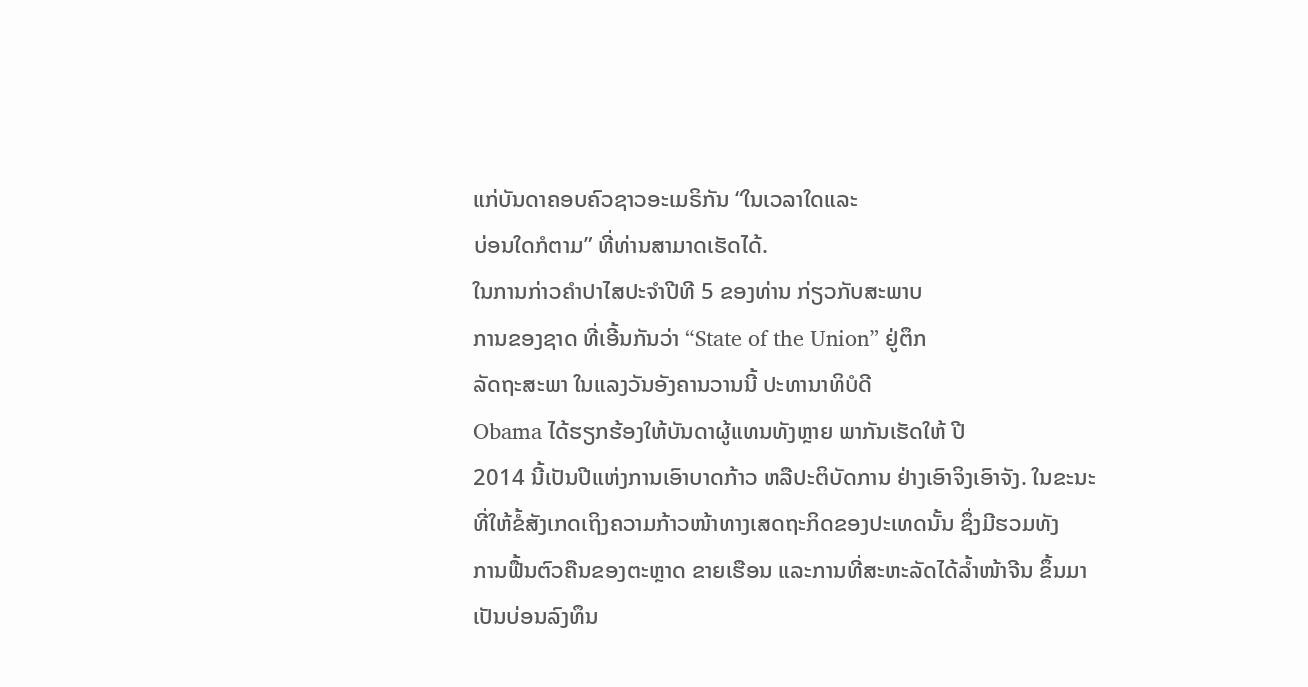ແກ່ບັນດາຄອບຄົວຊາວອະເມຣິກັນ “ໃນເວລາໃດແລະ
ບ່ອນໃດກໍຕາມ” ທີ່ທ່ານສາມາດເຮັດໄດ້.
ໃນການກ່າວຄໍາປາໄສປະຈໍາປີທີ 5 ຂອງທ່ານ ກ່ຽວກັບສະພາບ
ການຂອງຊາດ ທີ່ເອີ້ນກັນວ່າ “State of the Union” ຢູ່ຕຶກ
ລັດຖະສະພາ ໃນແລງວັນອັງຄານວານນີ້ ປະທານາທິບໍດີ
Obama ໄດ້ຮຽກຮ້ອງໃຫ້ບັນດາຜູ້ແທນທັງຫຼາຍ ພາກັນເຮັດໃຫ້ ປີ
2014 ນີ້ເປັນປີແຫ່ງການເອົາບາດກ້າວ ຫລືປະຕິບັດການ ຢ່າງເອົາຈິງເອົາຈັງ. ໃນຂະນະ
ທີ່ໃຫ້ຂໍ້ສັງເກດເຖິງຄວາມກ້າວໜ້າທາງເສດຖະກິດຂອງປະເທດນັ້ນ ຊຶ່ງມີຮວມທັງ
ການຟື້ນຕົວຄືນຂອງຕະຫຼາດ ຂາຍເຮືອນ ແລະການທີ່ສະຫະລັດໄດ້ລໍ້າໜ້າຈີນ ຂຶ້ນມາ
ເປັນບ່ອນລົງທຶນ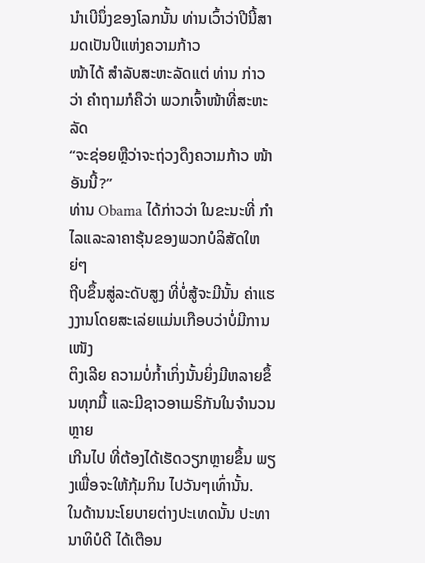ນໍາເບີນຶ່ງຂອງໂລກນັ້ນ ທ່ານເວົ້າວ່າປີນີ້ສາມດເປັນປີແຫ່ງຄວາມກ້າວ
ໜ້າໄດ້ ສໍາລັບສະຫະລັດແຕ່ ທ່ານ ກ່າວວ່າ ຄໍາຖາມກໍຄືວ່າ ພວກເຈົ້າໜ້າທີ່ສະຫະລັດ
“ຈະຊ່ອຍຫຼືວ່າຈະຖ່ວງດຶງຄວາມກ້າວ ໜ້າອັນນີ້?”
ທ່ານ Obama ໄດ້ກ່າວວ່າ ໃນຂະນະທີ່ ກໍາໄລແລະລາຄາຮຸ້ນຂອງພວກບໍລິສັດໃຫຍ່ໆ
ຖີບຂຶ້ນສູ່ລະດັບສູງ ທີ່ບໍ່ສູ້ຈະມີນັ້ນ ຄ່າແຮງງານໂດຍສະເລ່ຍແມ່ນເກືອບວ່າບໍ່ມີການເໜັງ
ຕິງເລີຍ ຄວາມບໍ່ກໍ້າເກິ່ງນັ້ນຍິ່ງມີຫລາຍຂຶ້ນທຸກມື້ ແລະມີຊາວອາເມຣິກັນໃນຈໍານວນຫຼາຍ
ເກີນໄປ ທີ່ຕ້ອງໄດ້ເຮັດວຽກຫຼາຍຂຶ້ນ ພຽງເພື່ອຈະໃຫ້ກຸ້ມກິນ ໄປວັນໆເທົ່ານັ້ນ.
ໃນດ້ານນະໂຍບາຍຕ່າງປະເທດນັ້ນ ປະທານາທິບໍດີ ໄດ້ເຕືອນ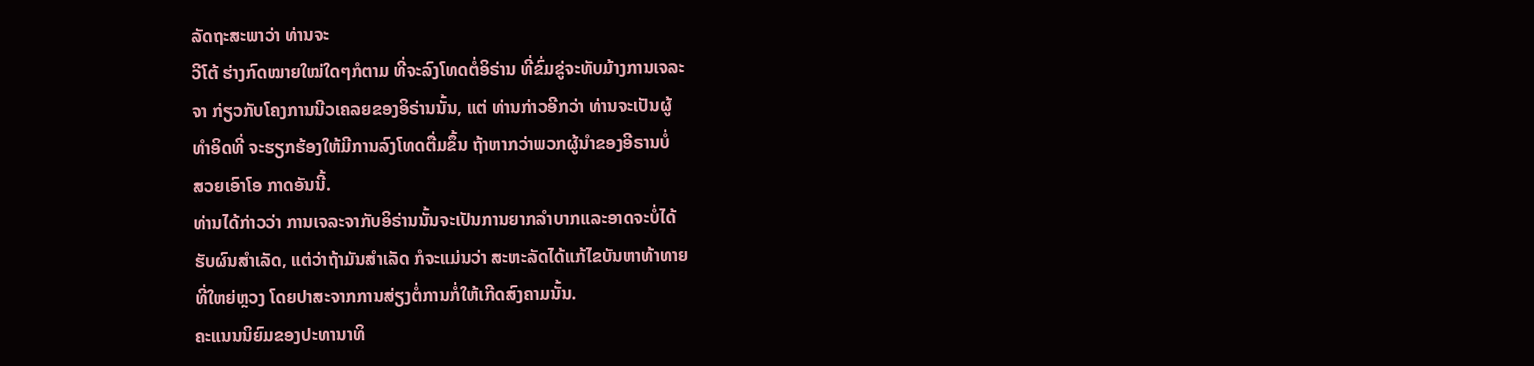ລັດຖະສະພາວ່າ ທ່ານຈະ
ວີໂຕ້ ຮ່າງກົດໝາຍໃໝ່ໃດໆກໍຕາມ ທີ່ຈະລົງໂທດຕໍ່ອິຣ່ານ ທີ່ຂົ່ມຂູ່ຈະທັບມ້າງການເຈລະ
ຈາ ກ່ຽວກັບໂຄງການນີວເຄລຍຂອງອິຣ່ານນັ້ນ, ແຕ່ ທ່ານກ່າວອີກວ່າ ທ່ານຈະເປັນຜູ້
ທໍາອິດທີ່ ຈະຮຽກຮ້ອງໃຫ້ມີການລົງໂທດຕື່ມຂຶ້ນ ຖ້າຫາກວ່າພວກຜູ້ນໍາຂອງອີຣານບໍ່
ສວຍເອົາໂອ ກາດອັນນີ້.
ທ່ານໄດ້ກ່າວວ່າ ການເຈລະຈາກັບອິຣ່ານນັ້ນຈະເປັນການຍາກລໍາບາກແລະອາດຈະບໍ່ໄດ້
ຮັບຜົນສໍາເລັດ, ແຕ່ວ່າຖ້າມັນສໍາເລັດ ກໍຈະແມ່ນວ່າ ສະຫະລັດໄດ້ແກ້ໄຂບັນຫາທ້າທາຍ
ທີ່ໃຫຍ່ຫຼວງ ໂດຍປາສະຈາກການສ່ຽງຕໍ່ການກໍ່ໃຫ້ເກີດສົງຄາມນັ້ນ.
ຄະແນນນິຍົມຂອງປະທານາທິ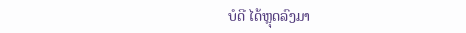ບໍດີ ໄດ້ຫຼຸດລົງມາ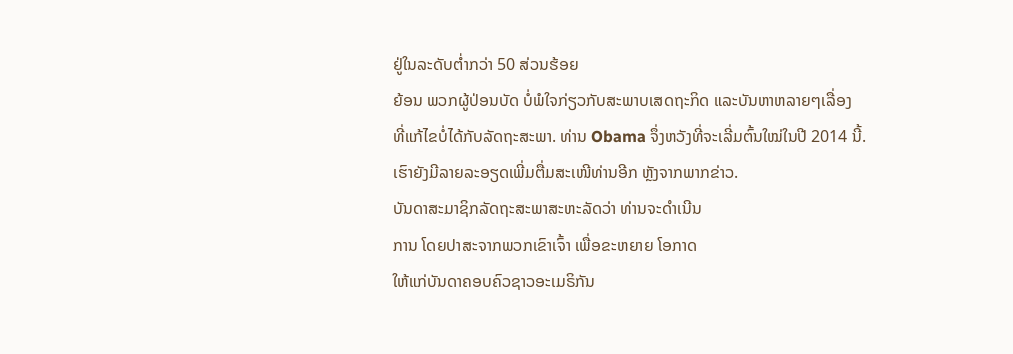ຢູ່ໃນລະດັບຕໍ່າກວ່າ 50 ສ່ວນຮ້ອຍ
ຍ້ອນ ພວກຜູ້ປ່ອນບັດ ບໍ່ພໍໃຈກ່ຽວກັບສະພາບເສດຖະກິດ ແລະບັນຫາຫລາຍໆເລື່ອງ
ທີ່ແກ້ໄຂບໍ່ໄດ້ກັບລັດຖະສະພາ. ທ່ານ Obama ຈຶ່ງຫວັງທີ່ຈະເລີ່ມຕົ້ນໃໝ່ໃນປີ 2014 ນີ້.
ເຮົາຍັງມີລາຍລະອຽດເພີ່ມຕື່ມສະເໜີທ່ານອີກ ຫຼັງຈາກພາກຂ່າວ.
ບັນດາສະມາຊິກລັດຖະສະພາສະຫະລັດວ່າ ທ່ານຈະດໍາເນີນ
ການ ໂດຍປາສະຈາກພວກເຂົາເຈົ້າ ເພື່ອຂະຫຍາຍ ໂອກາດ
ໃຫ້ແກ່ບັນດາຄອບຄົວຊາວອະເມຣິກັນ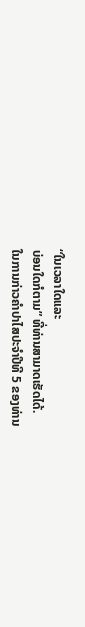“ໃນເວລາໃດແລະ
ບ່ອນໃດກໍຕາມ” ທີ່ທ່ານສາມາດເຮັດໄດ້.
ໃນການກ່າວຄໍາປາໄສປະຈໍາປີທີ 5 ຂອງທ່ານ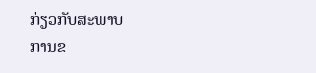ກ່ຽວກັບສະພາບ
ການຂ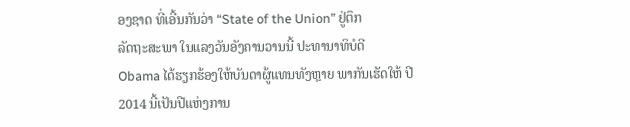ອງຊາດ ທີ່ເອີ້ນກັນວ່າ “State of the Union” ຢູ່ຕຶກ
ລັດຖະສະພາ ໃນແລງວັນອັງຄານວານນີ້ ປະທານາທິບໍດີ
Obama ໄດ້ຮຽກຮ້ອງໃຫ້ບັນດາຜູ້ແທນທັງຫຼາຍ ພາກັນເຮັດໃຫ້ ປີ
2014 ນີ້ເປັນປີແຫ່ງການ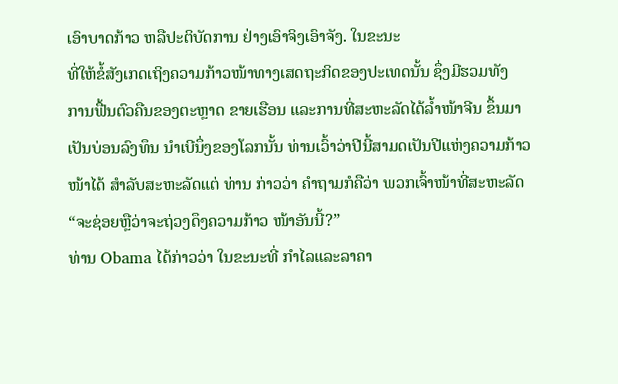ເອົາບາດກ້າວ ຫລືປະຕິບັດການ ຢ່າງເອົາຈິງເອົາຈັງ. ໃນຂະນະ
ທີ່ໃຫ້ຂໍ້ສັງເກດເຖິງຄວາມກ້າວໜ້າທາງເສດຖະກິດຂອງປະເທດນັ້ນ ຊຶ່ງມີຮວມທັງ
ການຟື້ນຕົວຄືນຂອງຕະຫຼາດ ຂາຍເຮືອນ ແລະການທີ່ສະຫະລັດໄດ້ລໍ້າໜ້າຈີນ ຂຶ້ນມາ
ເປັນບ່ອນລົງທຶນ ນໍາເບີນຶ່ງຂອງໂລກນັ້ນ ທ່ານເວົ້າວ່າປີນີ້ສາມດເປັນປີແຫ່ງຄວາມກ້າວ
ໜ້າໄດ້ ສໍາລັບສະຫະລັດແຕ່ ທ່ານ ກ່າວວ່າ ຄໍາຖາມກໍຄືວ່າ ພວກເຈົ້າໜ້າທີ່ສະຫະລັດ
“ຈະຊ່ອຍຫຼືວ່າຈະຖ່ວງດຶງຄວາມກ້າວ ໜ້າອັນນີ້?”
ທ່ານ Obama ໄດ້ກ່າວວ່າ ໃນຂະນະທີ່ ກໍາໄລແລະລາຄາ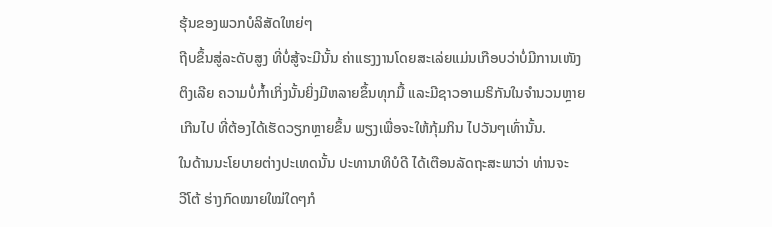ຮຸ້ນຂອງພວກບໍລິສັດໃຫຍ່ໆ
ຖີບຂຶ້ນສູ່ລະດັບສູງ ທີ່ບໍ່ສູ້ຈະມີນັ້ນ ຄ່າແຮງງານໂດຍສະເລ່ຍແມ່ນເກືອບວ່າບໍ່ມີການເໜັງ
ຕິງເລີຍ ຄວາມບໍ່ກໍ້າເກິ່ງນັ້ນຍິ່ງມີຫລາຍຂຶ້ນທຸກມື້ ແລະມີຊາວອາເມຣິກັນໃນຈໍານວນຫຼາຍ
ເກີນໄປ ທີ່ຕ້ອງໄດ້ເຮັດວຽກຫຼາຍຂຶ້ນ ພຽງເພື່ອຈະໃຫ້ກຸ້ມກິນ ໄປວັນໆເທົ່ານັ້ນ.
ໃນດ້ານນະໂຍບາຍຕ່າງປະເທດນັ້ນ ປະທານາທິບໍດີ ໄດ້ເຕືອນລັດຖະສະພາວ່າ ທ່ານຈະ
ວີໂຕ້ ຮ່າງກົດໝາຍໃໝ່ໃດໆກໍ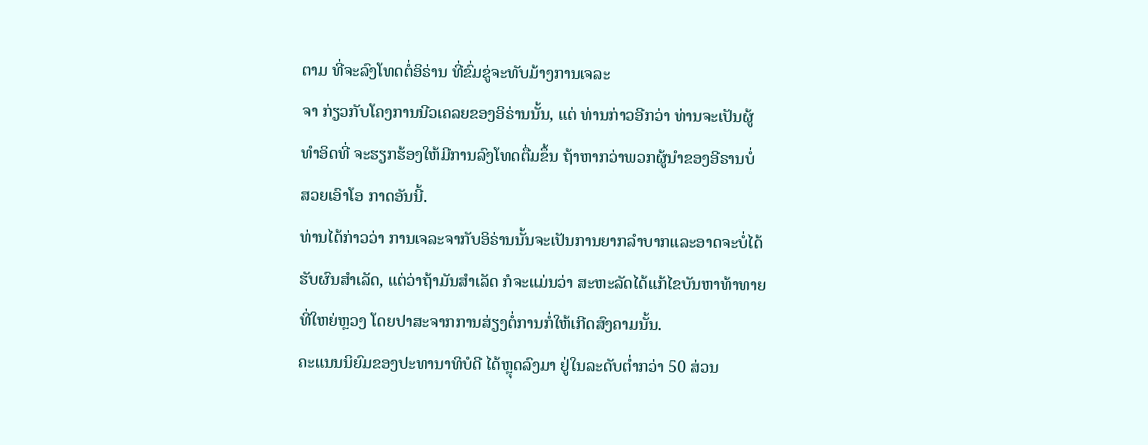ຕາມ ທີ່ຈະລົງໂທດຕໍ່ອິຣ່ານ ທີ່ຂົ່ມຂູ່ຈະທັບມ້າງການເຈລະ
ຈາ ກ່ຽວກັບໂຄງການນີວເຄລຍຂອງອິຣ່ານນັ້ນ, ແຕ່ ທ່ານກ່າວອີກວ່າ ທ່ານຈະເປັນຜູ້
ທໍາອິດທີ່ ຈະຮຽກຮ້ອງໃຫ້ມີການລົງໂທດຕື່ມຂຶ້ນ ຖ້າຫາກວ່າພວກຜູ້ນໍາຂອງອີຣານບໍ່
ສວຍເອົາໂອ ກາດອັນນີ້.
ທ່ານໄດ້ກ່າວວ່າ ການເຈລະຈາກັບອິຣ່ານນັ້ນຈະເປັນການຍາກລໍາບາກແລະອາດຈະບໍ່ໄດ້
ຮັບຜົນສໍາເລັດ, ແຕ່ວ່າຖ້າມັນສໍາເລັດ ກໍຈະແມ່ນວ່າ ສະຫະລັດໄດ້ແກ້ໄຂບັນຫາທ້າທາຍ
ທີ່ໃຫຍ່ຫຼວງ ໂດຍປາສະຈາກການສ່ຽງຕໍ່ການກໍ່ໃຫ້ເກີດສົງຄາມນັ້ນ.
ຄະແນນນິຍົມຂອງປະທານາທິບໍດີ ໄດ້ຫຼຸດລົງມາ ຢູ່ໃນລະດັບຕໍ່າກວ່າ 50 ສ່ວນ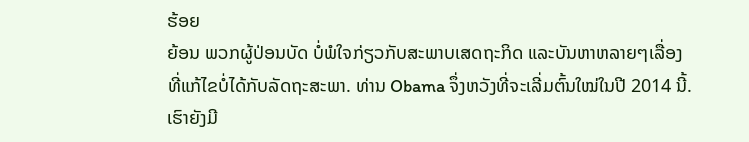ຮ້ອຍ
ຍ້ອນ ພວກຜູ້ປ່ອນບັດ ບໍ່ພໍໃຈກ່ຽວກັບສະພາບເສດຖະກິດ ແລະບັນຫາຫລາຍໆເລື່ອງ
ທີ່ແກ້ໄຂບໍ່ໄດ້ກັບລັດຖະສະພາ. ທ່ານ Obama ຈຶ່ງຫວັງທີ່ຈະເລີ່ມຕົ້ນໃໝ່ໃນປີ 2014 ນີ້.
ເຮົາຍັງມີ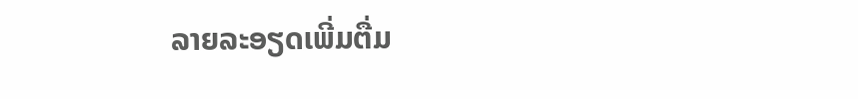ລາຍລະອຽດເພີ່ມຕື່ມ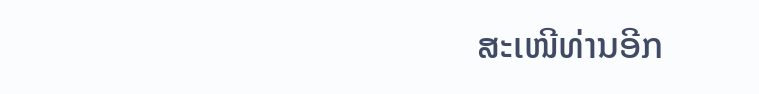ສະເໜີທ່ານອີກ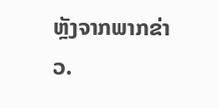ຫຼັງຈາກພາກຂ່າວ.